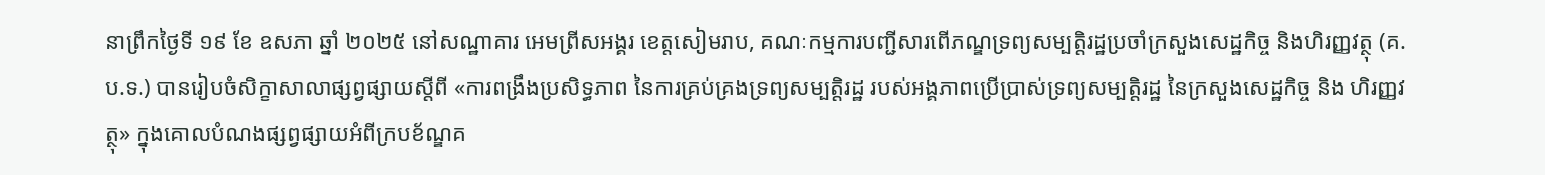នាព្រឹកថ្ងៃទី ១៩ ខែ ឧសភា ឆ្នាំ ២០២៥ នៅសណ្ឋាគារ អេមព្រីសអង្គរ ខេត្តសៀមរាប, គណៈកម្មការបញ្ជីសារពើភណ្ឌទ្រព្យសម្បត្តិរដ្ឋប្រចាំក្រសួងសេដ្ឋកិច្ច និងហិរញ្ញវត្ថុ (គ.ប.ទ.) បានរៀបចំសិក្ខាសាលាផ្សព្វផ្សាយស្តីពី «ការពង្រឹងប្រសិទ្ធភាព នៃការគ្រប់គ្រងទ្រព្យសម្បត្តិរដ្ឋ របស់អង្គភាពប្រើប្រាស់ទ្រព្យសម្បត្តិរដ្ឋ នៃក្រសួងសេដ្ឋកិច្ច និង ហិរញ្ញវត្ថុ» ក្នុងគោលបំណងផ្សព្វផ្សាយអំពីក្របខ័ណ្ឌគ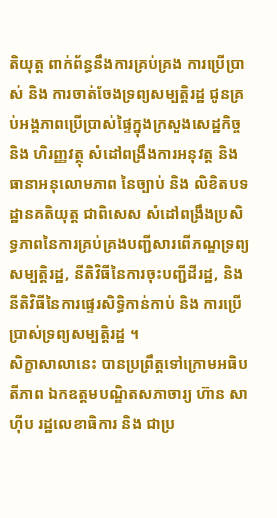តិយុត្ត ពាក់ព័ន្ធនឹងការគ្រប់គ្រង ការប្រើប្រាស់ និង ការចាត់ចែងទ្រព្យសម្បត្តិរដ្ឋ ជូនគ្រប់អង្គភាពប្រើប្រាស់ផ្ទៃក្នុងក្រសួងសេដ្ឋកិច្ច និង ហិរញ្ញវត្ថុ សំដៅពង្រឹងការអនុវត្ត និង ធានាអនុលោមភាព នៃច្បាប់ និង លិខិតបទដ្ឋានគតិយុត្ត ជាពិសេស សំដៅពង្រឹងប្រសិទ្ធភាពនៃការគ្រប់គ្រងបញ្ជីសារពើភណ្ឌទ្រព្យសម្បត្តិរដ្ឋ, នីតិវិធីនៃការចុះបញ្ជីដីរដ្ឋ, និង នីតិវិធីនៃការផ្ទេរសិទ្ធិកាន់កាប់ និង ការប្រើប្រាស់ទ្រព្យសម្បត្តិរដ្ឋ ។
សិក្ខាសាលានេះ បានប្រព្រឹត្តទៅក្រោមអធិបតីភាព ឯកឧត្តមបណ្ឌិតសភាចារ្យ ហ៊ាន សាហ៊ីប រដ្ឋលេខាធិការ និង ជាប្រ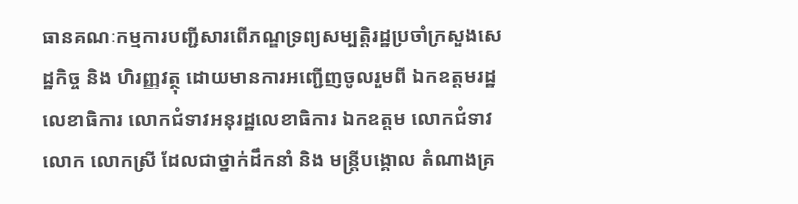ធានគណៈកម្មការបញ្ជីសារពើភណ្ឌទ្រព្យសម្បត្តិរដ្ឋប្រចាំក្រសួងសេដ្ឋកិច្ច និង ហិរញ្ញវត្ថុ ដោយមានការអញ្ជើញចូលរួមពី ឯកឧត្តមរដ្ឋលេខាធិការ លោកជំទាវអនុរដ្ឋលេខាធិការ ឯកឧត្តម លោកជំទាវ លោក លោកស្រី ដែលជាថ្នាក់ដឹកនាំ និង មន្ត្រីបង្គោល តំណាងគ្រ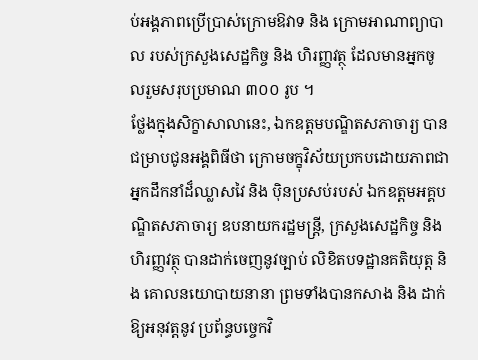ប់អង្គភាពប្រើប្រាស់ក្រោមឱវាទ និង ក្រោមអាណាព្យាបាល របស់ក្រសួងសេដ្ឋកិច្ច និង ហិរញ្ញវត្ថុ ដែលមានអ្នកចូលរួមសរុបប្រមាណ ៣០០ រូប ។
ថ្លែងក្នុងសិក្ខាសាលានេះ, ឯកឧត្តមបណ្ឌិតសភាចារ្យ បានជម្រាបជូនអង្គពិធីថា ក្រោមចក្ខុវិស័យប្រកបដោយភាពជាអ្នកដឹកនាំដ៏ឈ្លាសវៃ និង ប៉ិនប្រសប់របស់ ឯកឧត្តមអគ្គបណ្ឌិតសភាចារ្យ ឧបនាយករដ្ឋមន្រ្តី, ក្រសួងសេដ្ឋកិច្ច និង ហិរញ្ញវត្ថុ បានដាក់ចេញនូវច្បាប់ លិខិតបទដ្ឋានគតិយុត្ត និង គោលនយោបាយនានា ព្រមទាំងបានកសាង និង ដាក់ឱ្យអនុវត្តនូវ ប្រព័ន្ធបច្ចេកវិ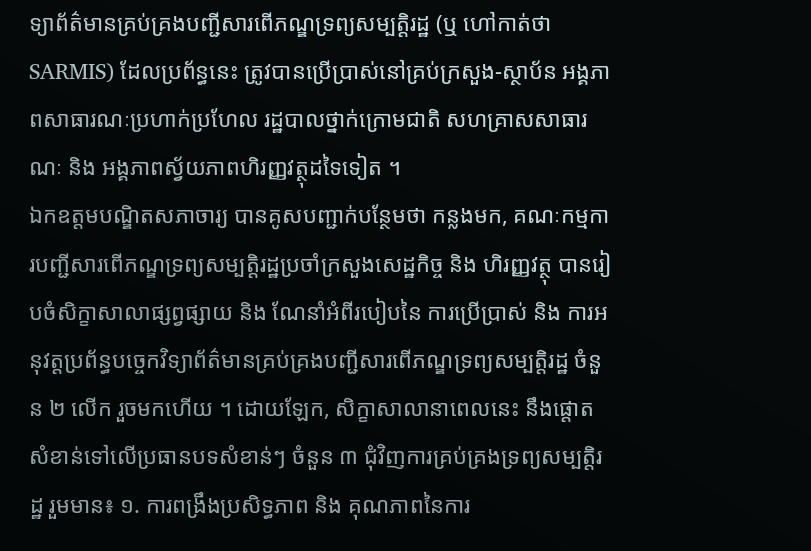ទ្យាព័ត៌មានគ្រប់គ្រងបញ្ជីសារពើភណ្ឌទ្រព្យសម្បត្តិរដ្ឋ (ឬ ហៅកាត់ថា SARMIS) ដែលប្រព័ន្ធនេះ ត្រូវបានប្រើប្រាស់នៅគ្រប់ក្រសួង-ស្ថាប័ន អង្គភាពសាធារណៈប្រហាក់ប្រហែល រដ្ឋបាលថ្នាក់ក្រោមជាតិ សហគ្រាសសាធារណៈ និង អង្គភាពស្វ័យភាពហិរញ្ញវត្ថុដទៃទៀត ។
ឯកឧត្តមបណ្ឌិតសភាចារ្យ បានគូសបញ្ជាក់បន្ថែមថា កន្លងមក, គណៈកម្មការបញ្ជីសារពើភណ្ឌទ្រព្យសម្បត្តិរដ្ឋប្រចាំក្រសួងសេដ្ឋកិច្ច និង ហិរញ្ញវត្ថុ បានរៀបចំសិក្ខាសាលាផ្សព្វផ្សាយ និង ណែនាំអំពីរបៀបនៃ ការប្រើប្រាស់ និង ការអនុវត្តប្រព័ន្ធបច្ចេកវិទ្យាព័ត៌មានគ្រប់គ្រងបញ្ជីសារពើភណ្ឌទ្រព្យសម្បត្តិរដ្ឋ ចំនួន ២ លើក រួចមកហើយ ។ ដោយឡែក, សិក្ខាសាលានាពេលនេះ នឹងផ្តោតសំខាន់ទៅលើប្រធានបទសំខាន់ៗ ចំនួន ៣ ជុំវិញការគ្រប់គ្រងទ្រព្យសម្បត្តិរដ្ឋ រួមមាន៖ ១. ការពង្រឹងប្រសិទ្ធភាព និង គុណភាពនៃការ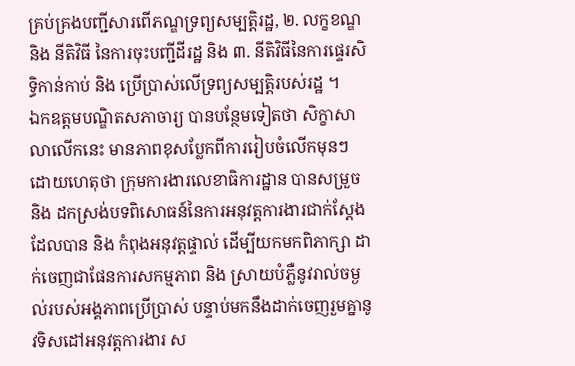គ្រប់គ្រងបញ្ជីសារពើភណ្ឌទ្រព្យសម្បត្តិរដ្ឋ, ២. លក្ខខណ្ឌ និង នីតិវិធី នៃការចុះបញ្ជីដីរដ្ឋ និង ៣. នីតិវិធីនៃការផ្ទេរសិទ្ធិកាន់កាប់ និង ប្រើប្រាស់លើទ្រព្យសម្បត្តិរបស់រដ្ឋ ។
ឯកឧត្តមបណ្ឌិតសភាចារ្យ បានបន្ថែមទៀតថា សិក្ខាសាលាលើកនេះ មានភាពខុសប្លែកពីការរៀបចំលើកមុនៗ ដោយហេតុថា ក្រុមការងារលេខាធិការដ្ឋាន បានសម្រួច និង ដកស្រង់បទពិសោធន៍នៃការអនុវត្តការងារជាក់ស្តែង ដែលបាន និង កំពុងអនុវត្តផ្ទាល់ ដើម្បីយកមកពិភាក្សា ដាក់ចេញជាផែនការសកម្មភាព និង ស្រាយបំភ្លឺនូវរាល់ចម្ងល់របស់អង្គភាពប្រើប្រាស់ បន្ទាប់មកនឹងដាក់ចេញរួមគ្នានូវទិសដៅអនុវត្តការងារ ស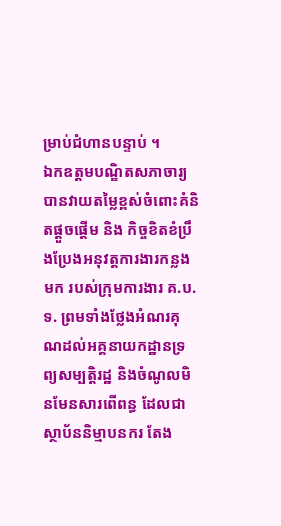ម្រាប់ជំហានបន្ទាប់ ។
ឯកឧត្តមបណ្ឌិតសភាចារ្យ បានវាយតម្លៃខ្ពស់ចំពោះគំនិតផ្ដួចផ្ដើម និង កិច្ចខិតខំប្រឹងប្រែងអនុវត្តការងារកន្លងមក របស់ក្រុមការងារ គ.ប.ទ. ព្រមទាំងថ្លែងអំណរគុណដល់អគ្គនាយកដ្ឋានទ្រព្យសម្បត្តិរដ្ឋ និងចំណូលមិនមែនសារពើពន្ធ ដែលជាស្ថាប័ននិម្មាបនករ តែង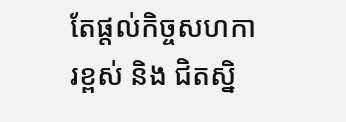តែផ្តល់កិច្ចសហការខ្ពស់ និង ជិតស្និ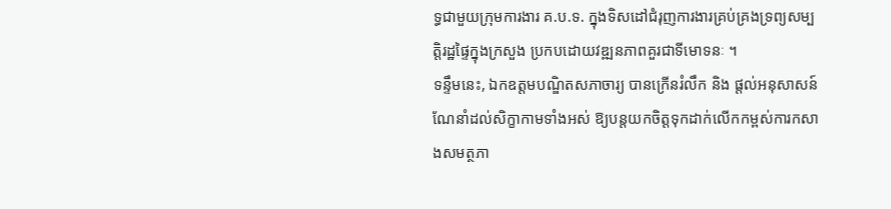ទ្ធជាមួយក្រុមការងារ គ.ប.ទ. ក្នុងទិសដៅជំរុញការងារគ្រប់គ្រងទ្រព្យសម្បត្តិរដ្ឋផ្ទៃក្នុងក្រសួង ប្រកបដោយវឌ្ឍនភាពគួរជាទីមោទនៈ ។
ទន្ទឹមនេះ, ឯកឧត្តមបណ្ឌិតសភាចារ្យ បានក្រើនរំលឹក និង ផ្តល់អនុសាសន៍ណែនាំដល់សិក្ខាកាមទាំងអស់ ឱ្យបន្តយកចិត្តទុកដាក់លើកកម្ពស់ការកសាងសមត្ថភា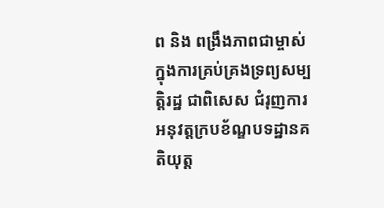ព និង ពង្រឹងភាពជាម្ចាស់ ក្នុងការគ្រប់គ្រងទ្រព្យសម្បត្តិរដ្ឋ ជាពិសេស ជំរុញការអនុវត្តក្របខ័ណ្ឌបទដ្ឋានគតិយុត្ត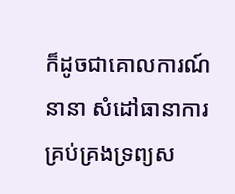ក៏ដូចជាគោលការណ៍នានា សំដៅធានាការគ្រប់គ្រងទ្រព្យស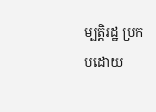ម្បត្តិរដ្ឋ ប្រកបដោយ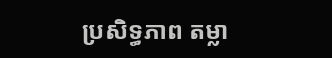ប្រសិទ្ធភាព តម្លា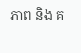ភាព និង គ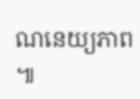ណនេយ្យភាព ៕